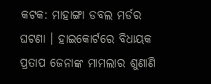କଟକ: ମାହାଙ୍ଗା ଡବଲ ମର୍ଡର ଘଟଣା । ହାଇକୋର୍ଟରେ ବିଧାୟକ ପ୍ରତାପ ଜେନାଙ୍କ ମାମଲାର ଶୁଣାଣି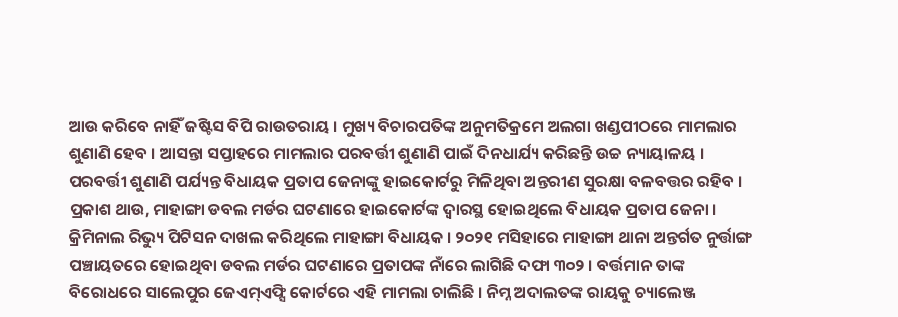ଆଉ କରିବେ ନାହିଁ ଜଷ୍ଟିସ ବିପି ରାଉତରାୟ । ମୁଖ୍ୟ ବିଚାରପତିଙ୍କ ଅନୁମତିକ୍ରମେ ଅଲଗା ଖଣ୍ଡପୀଠରେ ମାମଲାର ଶୁଣାଣି ହେବ । ଆସନ୍ତା ସପ୍ତାହରେ ମାମଲାର ପରବର୍ତ୍ତୀ ଶୁଣାଣି ପାଇଁ ଦିନଧାର୍ଯ୍ୟ କରିଛନ୍ତି ଉଚ୍ଚ ନ୍ୟାୟାଳୟ । ପରବର୍ତ୍ତୀ ଶୁଣାଣି ପର୍ଯ୍ୟନ୍ତ ବିଧାୟକ ପ୍ରତାପ ଜେନାଙ୍କୁ ହାଇକୋର୍ଟରୁ ମିଳିଥିବା ଅନ୍ତରୀଣ ସୁରକ୍ଷା ବଳବତ୍ତର ରହିବ ।
ପ୍ରକାଶ ଥାଉ, ମାହାଙ୍ଗା ଡବଲ ମର୍ଡର ଘଟଣାରେ ହାଇକୋର୍ଟଙ୍କ ଦ୍ବାରସ୍ଥ ହୋଇଥିଲେ ବିଧାୟକ ପ୍ରତାପ ଜେନା । କ୍ରିମିନାଲ ରିଭ୍ୟୁ ପିଟିସନ ଦାଖଲ କରିଥିଲେ ମାହାଙ୍ଗା ବିଧାୟକ । ୨୦୨୧ ମସିହାରେ ମାହାଙ୍ଗା ଥାନା ଅନ୍ତର୍ଗତ ନୁର୍ତ୍ତାଙ୍ଗ ପଞ୍ଚାୟତରେ ହୋଇଥିବା ଡବଲ ମର୍ଡର ଘଟଣାରେ ପ୍ରତାପଙ୍କ ନାଁରେ ଲାଗିଛି ଦଫା ୩୦୨ । ବର୍ତ୍ତମାନ ତାଙ୍କ ବିରୋଧରେ ସାଲେପୁର ଜେଏମ୍ଏଫ୍ସି କୋର୍ଟରେ ଏହି ମାମଲା ଚାଲିଛି । ନିମ୍ନ ଅଦାଲତଙ୍କ ରାୟକୁ ଚ୍ୟାଲେଞ୍ଜ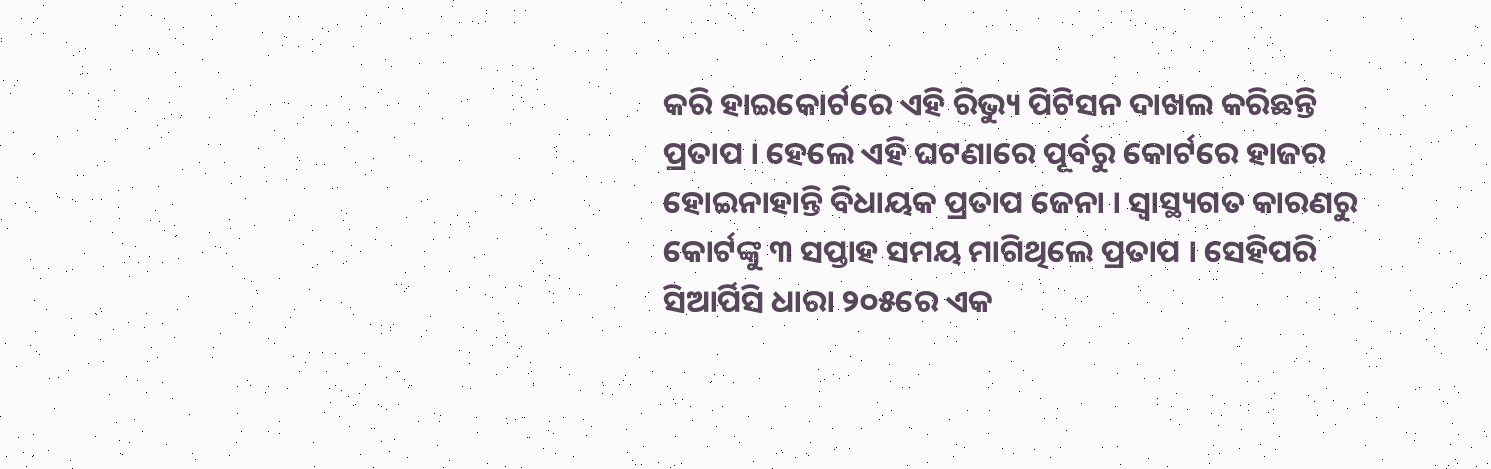କରି ହାଇକୋର୍ଟରେ ଏହି ରିଭ୍ୟୁ ପିଟିସନ ଦାଖଲ କରିଛନ୍ତି ପ୍ରତାପ । ହେଲେ ଏହି ଘଟଣାରେ ପୂର୍ବରୁ କୋର୍ଟରେ ହାଜର ହୋଇନାହାନ୍ତି ବିଧାୟକ ପ୍ରତାପ ଜେନା । ସ୍ବାସ୍ଥ୍ୟଗତ କାରଣରୁ କୋର୍ଟଙ୍କୁ ୩ ସପ୍ତାହ ସମୟ ମାଗିଥିଲେ ପ୍ରତାପ । ସେହିପରି ସିଆର୍ପିସି ଧାରା ୨୦୫ରେ ଏକ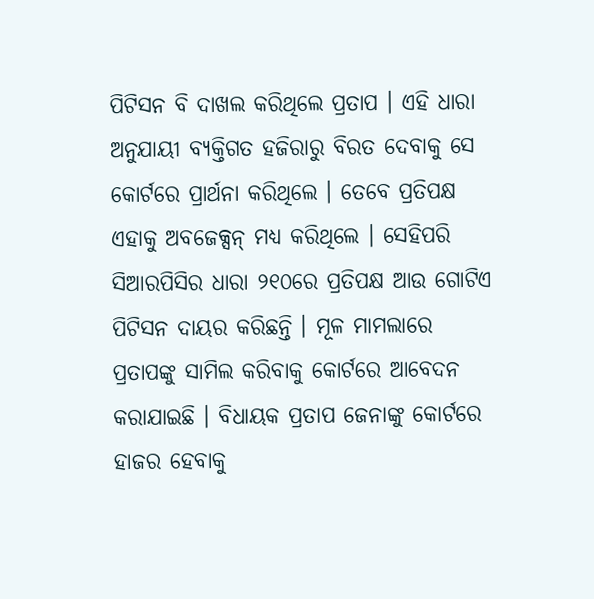ପିଟିସନ ବି ଦାଖଲ କରିଥିଲେ ପ୍ରତାପ । ଏହି ଧାରା ଅନୁଯାୟୀ ବ୍ୟକ୍ତିଗତ ହଜିରାରୁ ବିରତ ଦେବାକୁ ସେ କୋର୍ଟରେ ପ୍ରାର୍ଥନା କରିଥିଲେ । ତେବେ ପ୍ରତିପକ୍ଷ ଏହାକୁ ଅବଜେକ୍ସନ୍ ମଧ୍ୟ କରିଥିଲେ । ସେହିପରି ସିଆରପିସିର ଧାରା ୨୧୦ରେ ପ୍ରତିପକ୍ଷ ଆଉ ଗୋଟିଏ ପିଟିସନ ଦାୟର କରିଛନ୍ତି । ମୂଳ ମାମଲାରେ ପ୍ରତାପଙ୍କୁ ସାମିଲ କରିବାକୁ କୋର୍ଟରେ ଆବେଦନ କରାଯାଇଛି । ବିଧାୟକ ପ୍ରତାପ ଜେନାଙ୍କୁ କୋର୍ଟରେ ହାଜର ହେବାକୁ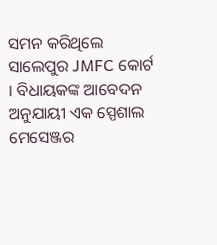ସମନ କରିଥିଲେ ସାଲେପୁର JMFC କୋର୍ଟ । ବିଧାୟକଙ୍କ ଆବେଦନ ଅନୁଯାୟୀ ଏକ ସ୍ପେଶାଲ ମେସେଞ୍ଜର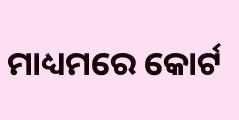ମାଧ୍ୟମରେ କୋର୍ଟ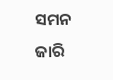ସମନ ଜାରି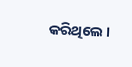କରିଥିଲେ ।